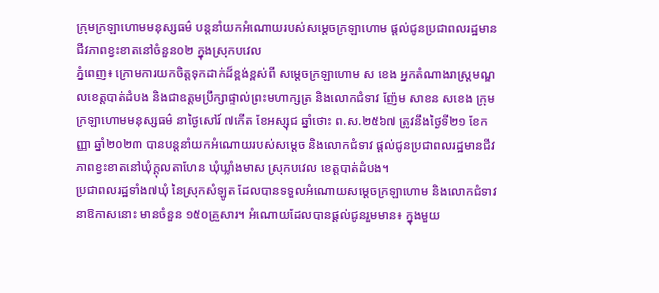ក្រុមក្រឡាហោមមនុស្សធម៌ បន្តនាំយកអំណោយរបស់សម្ដេចក្រឡាហោម ផ្ដល់ជូនប្រជាពលរដ្ឋមានជីវភាពខ្វះខាតនៅចំនួន០២ ក្នុងស្រុកបវេល
ភ្នំពេញ៖ ក្រោមការយកចិត្តទុកដាក់ដ៏ខ្ពង់ខ្ពស់ពី សម្ដេចក្រឡាហោម ស ខេង អ្នកតំណាងរាស្ត្រមណ្ឌលខេត្តបាត់ដំបង និងជាឧត្តមប្រឹក្សាផ្ទាល់ព្រះមហាក្សត្រ និងលោកជំទាវ ញ៉ែម សាខន សខេង ក្រុមក្រឡាហោមមនុស្សធម៌ នាថ្ងៃសៅរ៍ ៧កើត ខែអស្សុជ ឆ្នាំថោះ ព.ស.២៥៦៧ ត្រូវនឹងថ្ងៃទី២១ ខែកញ្ញា ឆ្នាំ២០២៣ បានបន្តនាំយកអំណោយរបស់សម្ដេច និងលោកជំទាវ ផ្ដល់ជូនប្រជាពលរដ្ឋមានជីវភាពខ្វះខាតនៅឃុំក្តុលតាហែន ឃុំឃ្លាំងមាស ស្រុកបវេល ខេត្តបាត់ដំបង។
ប្រជាពលរដ្ឋទាំង៧ឃុំ នៃស្រុកសំឡូត ដែលបានទទួលអំណោយសម្ដេចក្រឡាហោម និងលោកជំទាវនាឱកាសនោះ មានចំនួន ១៥០គ្រួសារ។ អំណោយដែលបានផ្ដល់ជូនរួមមាន៖ ក្នុងមួយ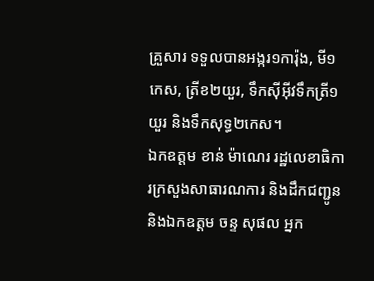គ្រួសារ ទទួលបានអង្ករ១ការ៉ុង, មី១កេស, ត្រីខ២យួរ, ទឹកស៊ីអ៊ីវទឹកត្រី១យួរ និងទឹកសុទ្ធ២កេស។
ឯកឧត្តម ខាន់ ម៉ាណេរ រដ្ឋលេខាធិការក្រសួងសាធារណការ និងដឹកជញ្ជូន និងឯកឧត្តម ចន្ទ សុផល អ្នក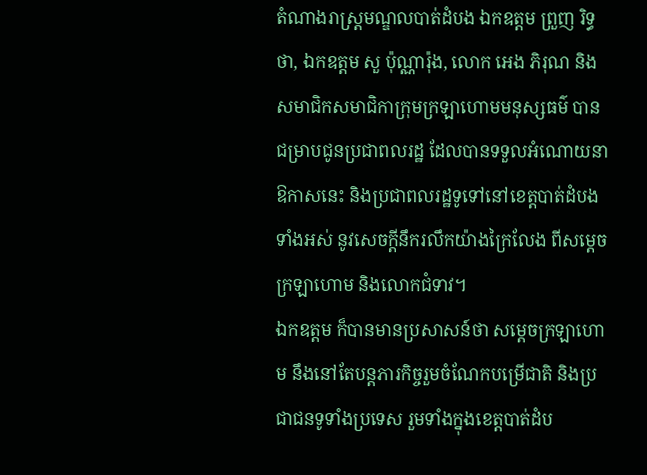តំណាងរាស្ត្រមណ្ឌលបាត់ដំបង ឯកឧត្តម ព្រួញ រិទ្ធថា, ឯកឧត្តម សួ ប៉ុណ្ណារ៉ុង, លោក អេង ភិរុណ និងសមាជិកសមាជិកាក្រុមក្រឡាហោមមនុស្សធម៌ បានជម្រាបជូនប្រជាពលរដ្ឋ ដែលបានទទួលអំណោយនាឱកាសនេះ និងប្រជាពលរដ្ឋទូទៅនៅខេត្តបាត់ដំបងទាំងអស់ នូវសេចក្ដីនឹករលឹកយ៉ាងក្រៃលែង ពីសម្ដេចក្រឡាហោម និងលោកជំទាវ។
ឯកឧត្តម ក៏បានមានប្រសាសន៍ថា សម្ដេចក្រឡាហោម នឹងនៅតែបន្តភារកិច្ចរួមចំណែកបម្រើជាតិ និងប្រជាជនទូទាំងប្រទេស រួមទាំងក្នុងខេត្តបាត់ដំប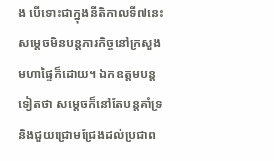ង បើទោះជាក្នុងនីតិកាលទី៧នេះ សម្ដេចមិនបន្តភារកិច្ចនៅក្រសួងមហាផ្ទៃក៏ដោយ។ ឯកឧត្តមបន្តទៀតថា សម្ដេចក៏នៅតែបន្តគាំទ្រ និងជួយជ្រោមជ្រែងដល់ប្រជាព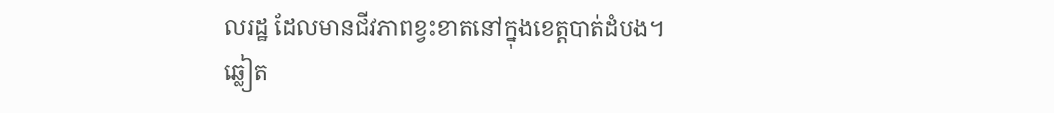លរដ្ឋ ដែលមានជីវភាពខ្វះខាតនៅក្នុងខេត្តបាត់ដំបង។
ឆ្លៀត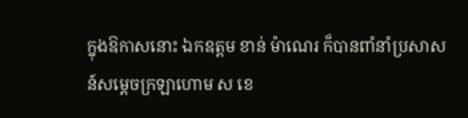ក្នុងឱកាសនោះ ឯកឧត្តម ខាន់ ម៉ាណេរ ក៏បានពាំនាំប្រសាសន៍សម្ដេចក្រឡាហោម ស ខេ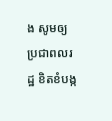ង សូមឲ្យប្រជាពលរដ្ឋ ខិតខំបង្ក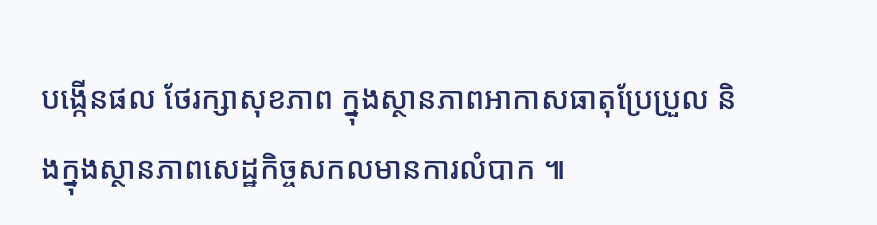បង្កើនផល ថែរក្សាសុខភាព ក្នុងស្ថានភាពអាកាសធាតុប្រែប្រួល និងក្នុងស្ថានភាពសេដ្ឋកិច្ចសកលមានការលំបាក ៕